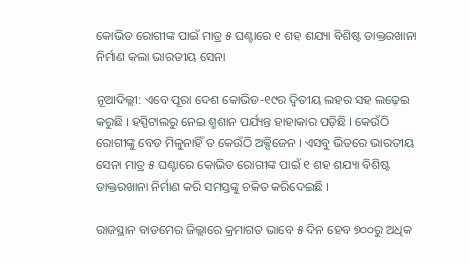କୋଭିଡ ରୋଗୀଙ୍କ ପାଇଁ ମାତ୍ର ୫ ଘଣ୍ଟାରେ ୧ ଶହ ଶଯ୍ୟା ବିଶିଷ୍ଟ ଡାକ୍ତରଖାନା ନିର୍ମାଣ କଲା ଭାରତୀୟ ସେନା

ନୂଆଦିଲ୍ଲୀ: ଏବେ ପୂରା ଦେଶ କୋଭିଡ-୧୯ର ଦ୍ୱିତୀୟ ଲହର ସହ ଲଢ଼େଇ କରୁଛି । ହସ୍ପିଟାଲରୁ ନେଇ ଶ୍ମଶାନ ପର୍ଯ୍ୟନ୍ତ ହାହାକାର ପଡ଼ିଛି । କେଉଁଠି ରୋଗୀଙ୍କୁ ବେଡ ମିଳୁନାହିଁ ତ କେଉଁଠି ଅକ୍ସିଜେନ । ଏସବୁ ଭିତରେ ଭାରତୀୟ ସେନା ମାତ୍ର ୫ ଘଣ୍ଟାରେ କୋଭିଡ ରୋଗୀଙ୍କ ପାଇଁ ୧ ଶହ ଶଯ୍ୟା ବିଶିଷ୍ଟ ଡାକ୍ତରଖାନା ନିର୍ମାଣ କରି ସମସ୍ତଙ୍କୁ ଚକିତ କରିଦେଇଛି ।

ରାଜସ୍ଥାନ ବାଡମେର ଜିଲ୍ଲାରେ କ୍ରମାଗତ ଭାବେ ୫ ଦିନ ହେବ ୭୦୦ରୁ ଅଧିକ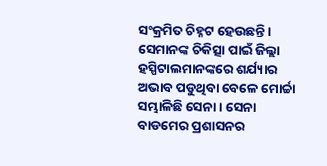ସଂକ୍ରମିତ ଚିହ୍ନଟ ହେଉଛନ୍ତି । ସେମାନଙ୍କ ଚିକିତ୍ସା ପାଇଁ ଜିଲ୍ଲା ହସ୍ପିଟାଲମାନଙ୍କରେ ଶର୍ଯ୍ୟାର ଅଭାବ ପଡୁଥିବା ବେଳେ ମୋର୍ଚ୍ଚା ସମ୍ଭାଳିଛି ସେନା । ସେନା ବାଡମେର ପ୍ରଶାସନର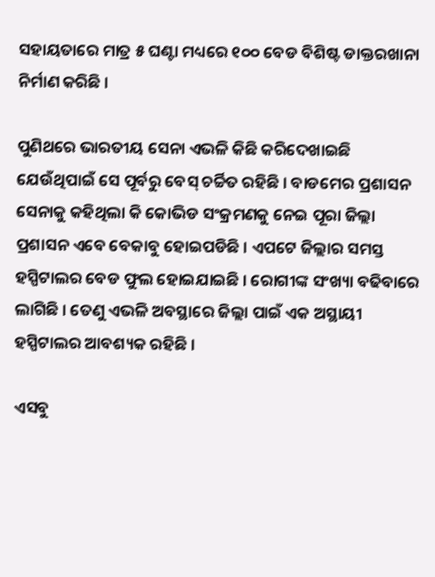ସହାୟତାରେ ମାତ୍ର ୫ ଘଣ୍ଟା ମଧ୍ୟରେ ୧୦୦ ବେଡ ବିଶିଷ୍ଟ ଡାକ୍ତରଖାନା ନିର୍ମାଣ କରିଛି ।

ପୁଣିଥରେ ଭାରତୀୟ ସେନା ଏଭଳି କିଛି କରିଦେଖାଇଛି ଯେଉଁଥିପାଇଁ ସେ ପୂର୍ବରୁ ବେସ୍ ଚର୍ଚ୍ଚିତ ରହିଛି । ବାଡମେର ପ୍ରଶାସନ ସେନାକୁ କହିଥିଲା କି କୋଭିଡ ସଂକ୍ରମଣକୁ ନେଇ ପୂରା ଜିଲ୍ଲା ପ୍ରଶାସନ ଏବେ ବେକାବୁ ହୋଇପଡିଛି । ଏପଟେ ଜିଲ୍ଲାର ସମସ୍ତ ହସ୍ପିଟାଲର ବେଡ ଫୁଲ ହୋଇଯାଇଛି । ରୋଗୀଙ୍କ ସଂଖ୍ୟା ବଢିବାରେ ଲାଗିଛି । ତେଣୁ ଏଭଳି ଅବସ୍ଥାରେ ଜିଲ୍ଲା ପାଇଁ ଏକ ଅସ୍ଥାୟୀ ହସ୍ପିଟାଲର ଆବଶ୍ୟକ ରହିଛି ।

ଏସବୁ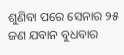ଶୁଣିବା ପରେ ସେନାର ୨୫ ଜଣ ଯବାନ ବୁଧବାର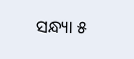ସନ୍ଧ୍ୟା ୫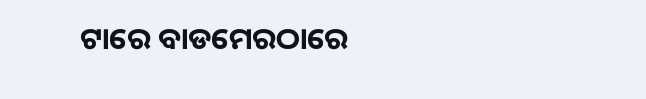ଟାରେ ବାଡମେରଠାରେ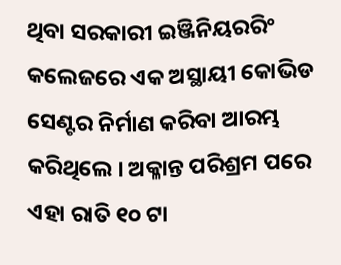ଥିବା ସରକାରୀ ଇଞ୍ଜିନିୟରରିଂ କଲେଜରେ ଏକ ଅସ୍ଥାୟୀ କୋଭିଡ ସେଣ୍ଟର ନିର୍ମାଣ କରିବା ଆରମ୍ଭ କରିଥିଲେ । ଅକ୍ଳାନ୍ତ ପରିଶ୍ରମ ପରେ ଏହା ରାତି ୧୦ ଟା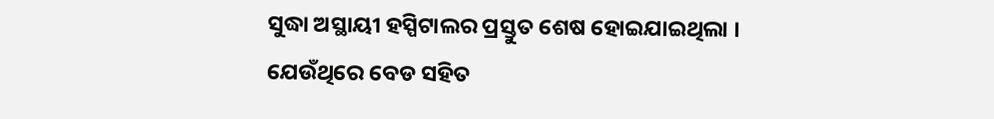ସୁଦ୍ଧା ଅସ୍ଥାୟୀ ହସ୍ପିଟାଲର ପ୍ରସ୍ତୁତ ଶେଷ ହୋଇଯାଇଥିଲା । ଯେଉଁଥିରେ ବେଡ ସହିତ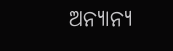ଅନ୍ୟାନ୍ୟ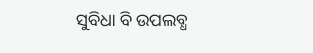ସୁବିଧା ବି ଉପଲବ୍ଧ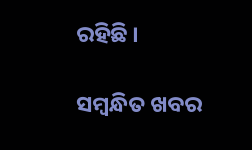ରହିଛି ।

ସମ୍ବନ୍ଧିତ ଖବର